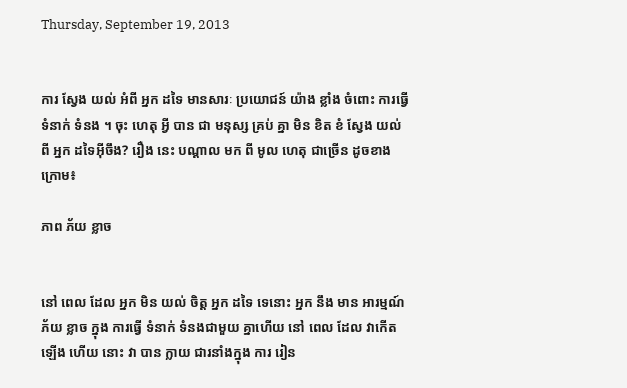Thursday, September 19, 2013


ការ ស្វែង យល់ អំពី អ្នក ដទៃ មានសារៈ ប្រយោជន៍ យ៉ាង ខ្លាំង ចំពោះ ការធ្វើ ទំនាក់ ទំនង ។ ចុះ ហេតុ អ្វី បាន ជា មនុស្ស គ្រប់ គ្នា មិន ខិត ខំ ស្វែង យល់ ពី អ្នក ដទៃអ៊ីចឹង? រឿង នេះ បណ្តាល មក ពី មូល ហេតុ ជាច្រើន ដូចខាង ក្រោម៖

ភាព ភ័យ ខ្លាច


នៅ ពេល ដែល អ្នក មិន យល់ ចិត្ត អ្នក ដទៃ ទេនោះ អ្នក នឹង មាន អារម្មណ៍ ភ័យ ខ្លាច ក្នុង ការធ្វើ ទំនាក់ ទំនងជាមួយ គ្នាហើយ នៅ ពេល ដែល វាកើត ឡើង ហើយ នោះ វា បាន ក្លាយ ជារនាំងក្នុង ការ រៀន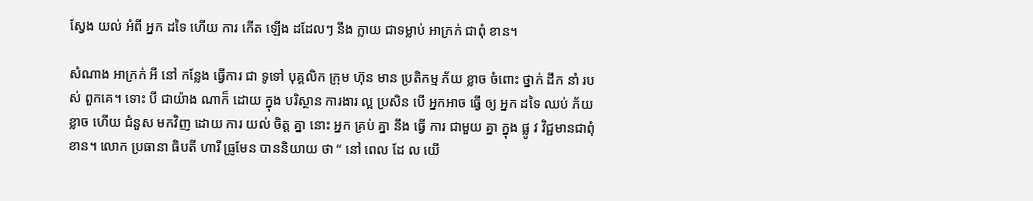ស្វែង យល់ អំពី អ្នក ដទៃ ហើយ ការ កើត ឡើង ដដែលៗ នឹង ក្លាយ ជាទម្លាប់ អាក្រក់ ជាពុំ ខាន។

សំណាង អាក្រក់ អី នៅ កន្លែង ធ្វើការ ជា ទូទៅ បុគ្គលិក ក្រុម ហ៊ុន មាន ប្រតិកម្ម ភ័យ ខ្លាច ចំពោះ ថ្នាក់ ដឹក នាំ របស់ ពួកគេ។ ទោះ បី ជាយ៉ាង ណាក៏ ដោយ ក្នុង បរិស្ថាន ការងារ ល្អ ប្រសិន បើ អ្នកអាច ធ្វើ ឲ្យ អ្នក ដទៃ ឈប់ ភ័យ ខ្លាច ហើយ ជំនួស មកវិញ ដោយ ការ យល់ ចិត្ត គ្នា នោះ អ្នក គ្រប់ គ្នា នឹង ធ្វើ ការ ជាមួយ គ្នា ក្នុង ផ្លូ វ វិជ្ជមានជាពុំ ខាន។ លោក ប្រធានា ធិបតី ហារី ធ្រូមែន បាននិយាយ ថា “ នៅ ពេល ដែ ល យើ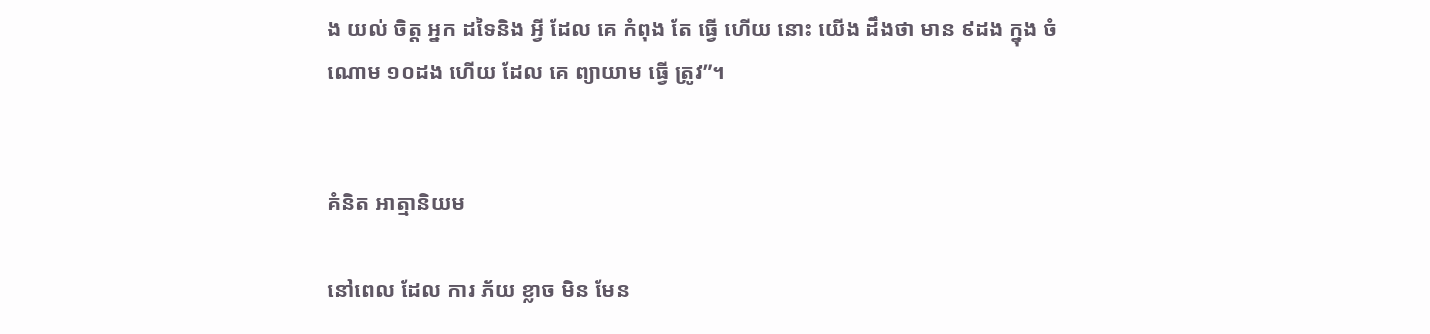ង យល់ ចិត្ត អ្នក ដទៃនិង អ្វី ដែល គេ កំពុង តែ ធ្វើ ហើយ នោះ យើង ដឹងថា មាន ៩ដង ក្នុង ចំណោម ១០ដង ហើយ ដែល គេ ព្យាយាម ធ្វើ ត្រូវ”។


គំនិត អាត្មានិយម

នៅពេល ដែល ការ ភ័យ ខ្លាច មិន មែន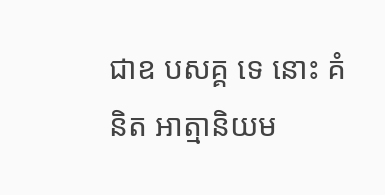ជាឧ បសគ្គ ទេ នោះ គំនិត អាត្មានិយម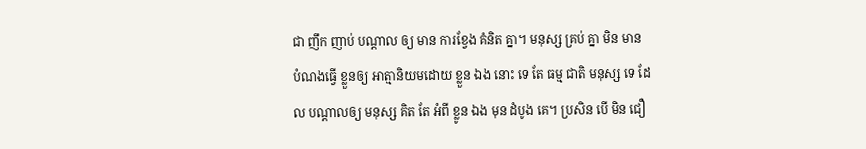ជា ញឹក ញាប់ បណ្តាល ឲ្យ មាន ការខ្វែង គំនិត គ្នា។ មនុស្ស គ្រប់ គ្នា មិន មាន បំណងធ្វើ ខ្លួនឲ្យ អាត្មានិយមដោយ ខ្លួន ឯង នោះ ទេ តែ ធម្ម ជាតិ មនុស្ស ទេ ដែល បណ្តាលឲ្យ មនុស្ស គិត តែ អំពី ខ្លូន ឯង មុន ដំបូង គេ។ ប្រសិន បើ មិន ជឿ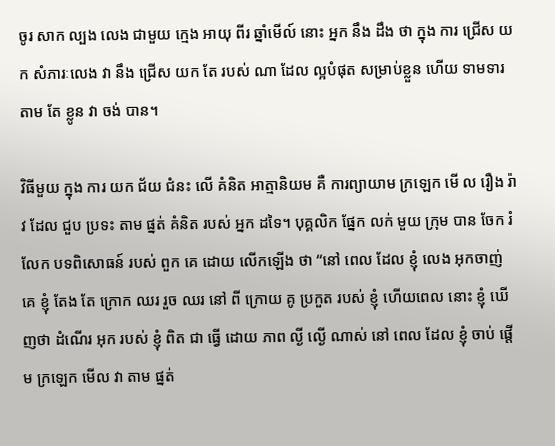ចូរ សាក ល្បង លេង ជាមួយ ក្មេង អាយុ ពីរ ឆ្នាំមើល៍ នោះ អ្នក នឹង ដឹង ថា ក្នុង ការ ជ្រើស យក សំភារៈលេង វា នឹង ជ្រើស យក តែ របស់ ណា ដែល ល្អបំផុត សម្រាប់ខ្លួន ហើយ ទាមទារ តាម តែ ខ្លូន វា ចង់ បាន។

វិធីមួយ ក្នុង ការ យក ជ័យ ជំនះ លើ គំនិត អាត្មានិយម គឺ ការព្យាយាម ក្រឡេក មើ ល រឿង រ៉ាវ ដែល ជួប ប្រទះ តាម ផ្នត់ គំនិត របស់ អ្នក ដទៃ។ បុគ្គលិក ផ្នែក លក់ មួយ ក្រុម បាន ចែក រំលែក បទពិសោធន៍ របស់ ពួក គេ ដោយ លើកឡើង ថា “នៅ ពេល ដែល ខ្ញុំ លេង អុកចាញ់ គេ ខ្ញុំ តែង តែ ក្រោក ឈរ រួច ឈរ នៅ ពី ក្រោយ គូ ប្រកួត របស់ ខ្ញុំ ហើយពេល នោះ ខ្ញុំ ឃើញថា ដំណើរ អុក របស់ ខ្ញុំ ពិត ជា ធ្វើ ដោយ ភាព ល្ងី ល្ងើ ណាស់ នៅ ពេល ដែល ខ្ញុំ ចាប់ ផ្តើម ក្រឡេក មើល វា តាម ផ្នត់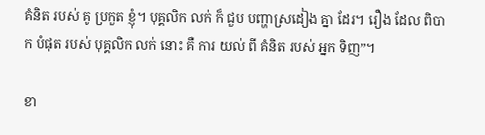គំនិត របស់ គូ ប្រកួត ខ្ញុំ។ បុគ្គលិក លក់ ក៏ ជួប បញ្ហាស្រដៀង គ្នា ដែរ។ រឿង ដែល ពិបាក បំផុត របស់ បុគ្គលិក លក់ នោះ គឺ ការ យល់ ពី គំនិត របស់ អ្នក ទិញ”។

ខា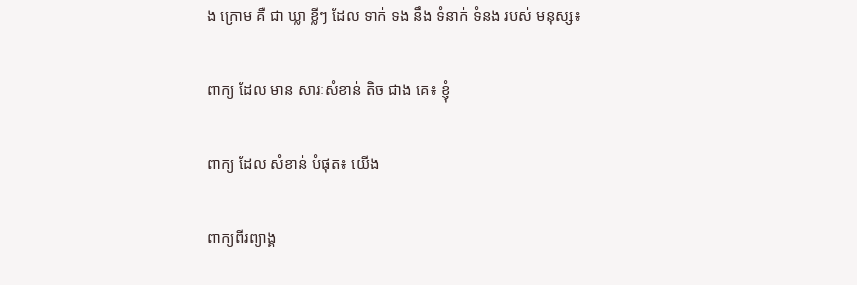ង ក្រោម គឺ ជា ឃ្លា ខ្លីៗ ដែល ទាក់ ទង នឹង ទំនាក់ ទំនង របស់ មនុស្ស៖

ពាក្យ ដែល មាន សារៈសំខាន់ តិច ជាង គេ៖ ខ្ញុំ

ពាក្យ ដែល សំខាន់ បំផុត៖ យើង

ពាក្យពីរព្យាង្គ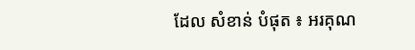ដែល សំខាន់ បំផុត ៖ អរគុណ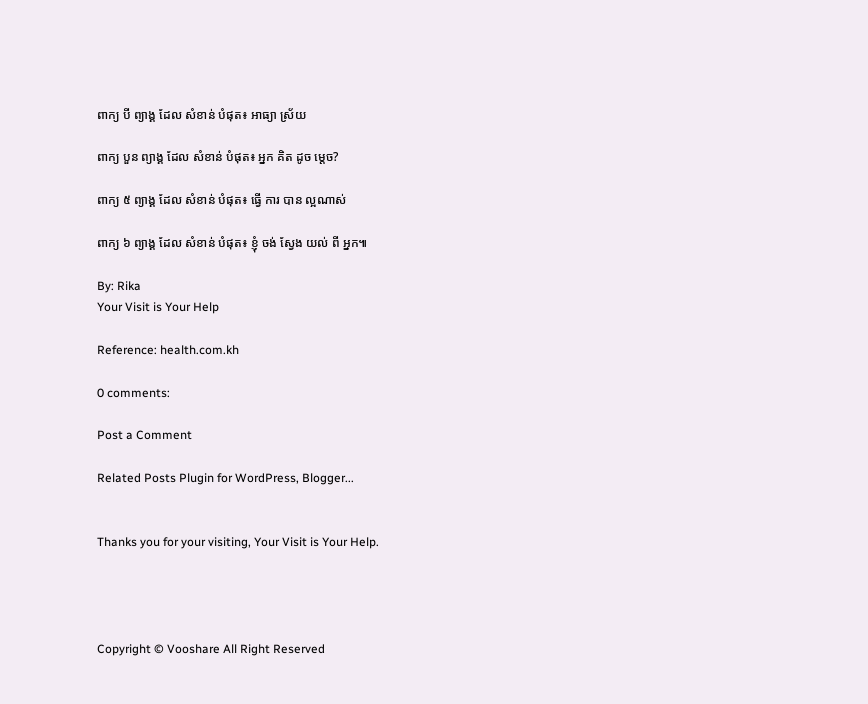ពាក្យ បី ព្យាង្គ ដែល សំខាន់ បំផុត៖ អាធ្យា ស្រ័យ

ពាក្យ បួន ព្យាង្គ ដែល សំខាន់ បំផុត៖ អ្នក គិត ដូច ម្តេច?

ពាក្យ ៥ ព្យាង្គ ដែល សំខាន់ បំផុត៖ ធ្វើ ការ បាន ល្អណាស់

ពាក្យ ៦ ព្យាង្គ ដែល សំខាន់ បំផុត៖ ខ្ញុំ ចង់ ស្វែង យល់ ពី អ្នក៕

By: Rika
Your Visit is Your Help

Reference: health.com.kh

0 comments:

Post a Comment

Related Posts Plugin for WordPress, Blogger...


Thanks you for your visiting, Your Visit is Your Help.




Copyright © Vooshare All Right Reserved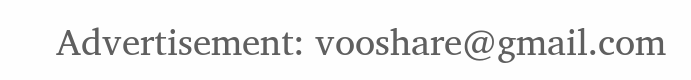Advertisement: vooshare@gmail.com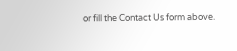or fill the Contact Us form above.